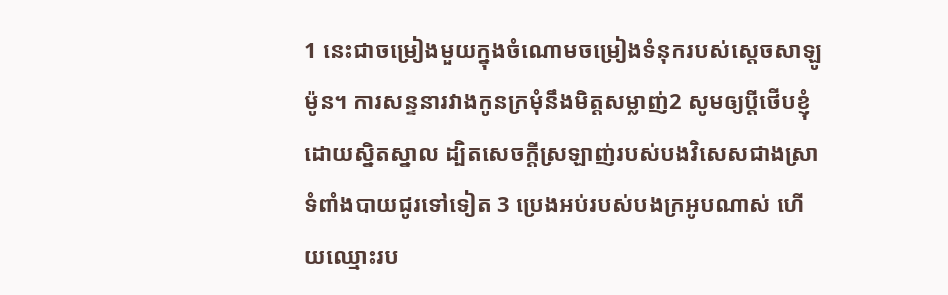1 នេះជាចម្រៀងមួយក្នុងចំណោមចម្រៀងទំនុករបស់ស្តេចសាឡូម៉ូន។ ការសន្ទនារវាងកូនក្រមុំនឹងមិត្តសម្លាញ់2 សូមឲ្យប្តីថើបខ្ញុំដោយស្និតស្នាល ដ្បិតសេចក្ដីស្រឡាញ់របស់បងវិសេសជាងស្រា ទំពាំងបាយជូរទៅទៀត 3 ប្រេងអប់របស់បងក្រអូបណាស់ ហើយឈ្មោះរប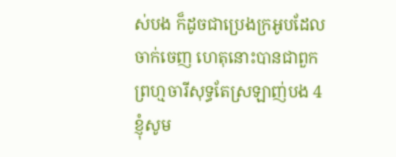ស់បង ក៏ដូចជាប្រេងក្រអូបដែលចាក់ចេញ ហេតុនោះបានជាពួកព្រហ្មចារីសុទ្ធតែស្រឡាញ់បង 4 ខ្ញុំសូម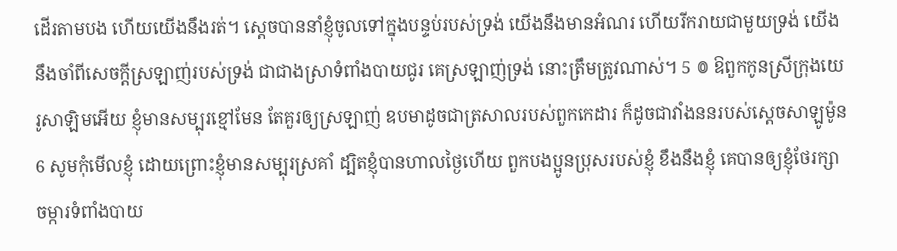ដើរតាមបង ហើយយើងនឹងរត់។ ស្ដេចបាននាំខ្ញុំចូលទៅក្នុងបន្ទប់របស់ទ្រង់ យើងនឹងមានអំណរ ហើយរីករាយជាមួយទ្រង់ យើងនឹងចាំពីសេចក្ដីស្រឡាញ់របស់ទ្រង់ ជាជាងស្រាទំពាំងបាយជូរ គេស្រឡាញ់ទ្រង់ នោះត្រឹមត្រូវណាស់។ 5 ៙ ឱពួកកូនស្រីក្រុងយេរូសាឡិមអើយ ខ្ញុំមានសម្បុរខ្មៅមែន តែគួរឲ្យស្រឡាញ់ ឧបមាដូចជាត្រសាលរបស់ពួកកេដារ ក៏ដូចជាវាំងននរបស់ស្តេចសាឡូម៉ូន 6 សូមកុំមើលខ្ញុំ ដោយព្រោះខ្ញុំមានសម្បុរស្រគាំ ដ្បិតខ្ញុំបានហាលថ្ងៃហើយ ពួកបងប្អូនប្រុសរបស់ខ្ញុំ ខឹងនឹងខ្ញុំ គេបានឲ្យខ្ញុំថែរក្សាចម្ការទំពាំងបាយ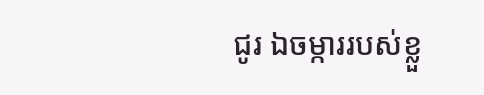ជូរ ឯចម្ការរបស់ខ្លួ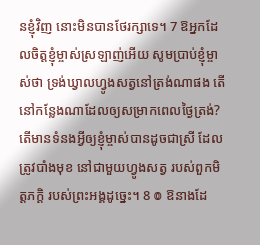នខ្ញុំវិញ នោះមិនបានថែរក្សាទេ។ 7 ឱអ្នកដែលចិត្តខ្ញុំម្ចាស់ស្រឡាញ់អើយ សូមប្រាប់ខ្ញុំម្ចាស់ថា ទ្រង់ឃ្វាលហ្វូងសត្វនៅត្រង់ណាផង តើនៅកន្លែងណាដែលឲ្យសម្រាកពេលថ្ងៃត្រង់? តើមានទំនងអ្វីឲ្យខ្ញុំម្ចាស់បានដូចជាស្រី ដែលត្រូវបាំងមុខ នៅជាមួយហ្វូងសត្វ របស់ពួកមិត្តភក្ដិ របស់ព្រះអង្គដូច្នេះ។ 8 ៙ ឱនាងដែ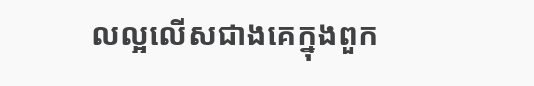លល្អលើសជាងគេក្នុងពួក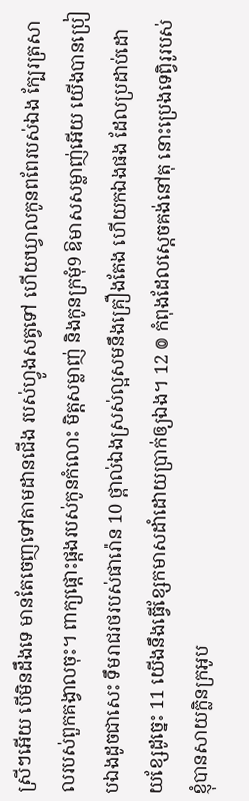ស្រីៗអើយ បើមិនដឹងទេ មានតែចេញទៅតាមដានជើង របស់ហ្វូងសត្វទៅ ហើយឃ្វាលកូនពពែរបស់ឯង ក្បែរត្រសាលរបស់ពួកគង្វាលចុះ។ ពាក្យផ្ដោះផ្ដងរបស់កូនកំលោះ មិត្តសម្លាញ់ និងកូនក្រមុំ9 ឱមាសសម្លាញ់អើយ យើងបានប្រៀបឯងដូចជាសេះ ទឹមរាជរថរបស់ផារ៉ោន 10 ថ្ពាល់ឯងស្រស់ល្អសមនឹងគ្រឿងតែង ហើយកឯងផង ដែលប្រដាប់ដោយខ្សែដូច្នេះ 11 យើងនឹងធ្វើខ្សែកមាសដាំដោយប្រាក់ឲ្យឯង។ 12 ៙ កំពុងដែលស្ដេចគង់នៅតុ នោះប្រេងទេព្វិរូរបស់ខ្ញុំបានសាយក្លិនក្រអូប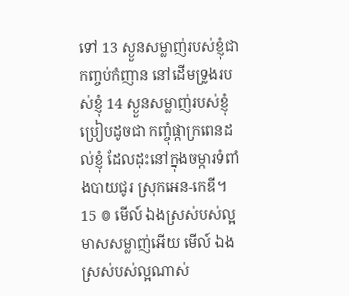ទៅ 13 ស្ងួនសម្លាញ់របស់ខ្ញុំជាកញ្ចប់កំញាន នៅដើមទ្រូងរបស់ខ្ញុំ 14 ស្ងួនសម្លាញ់របស់ខ្ញុំប្រៀបដូចជា កញ្ចុំផ្កាក្រពេនដល់ខ្ញុំ ដែលដុះនៅក្នុងចម្ការទំពាំងបាយជូរ ស្រុកអេន-កេឌី។ 15 ៙ មើល៍ ឯងស្រស់បស់ល្អ មាសសម្លាញ់អើយ មើល៍ ឯងស្រស់បស់ល្អណាស់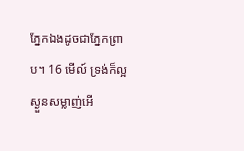ភ្នែកឯងដូចជាភ្នែកព្រាប។ 16 មើល៍ ទ្រង់ក៏ល្អ ស្ងួនសម្លាញ់អើ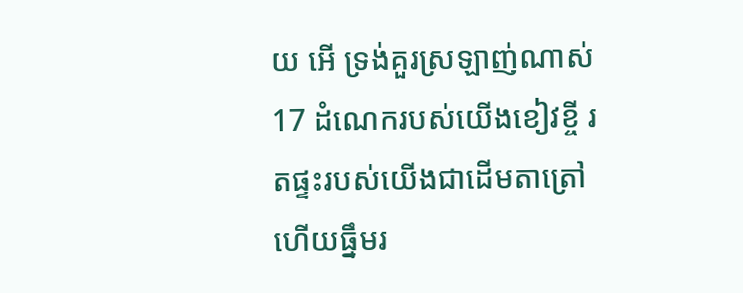យ អើ ទ្រង់គួរស្រឡាញ់ណាស់ 17 ដំណេករបស់យើងខៀវខ្ចី រតផ្ទះរបស់យើងជាដើមតាត្រៅ ហើយធ្នឹមរ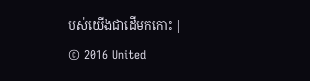បស់យើងជាដើមកកោះ |
© 2016 United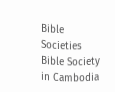Bible Societies
Bible Society in Cambodia